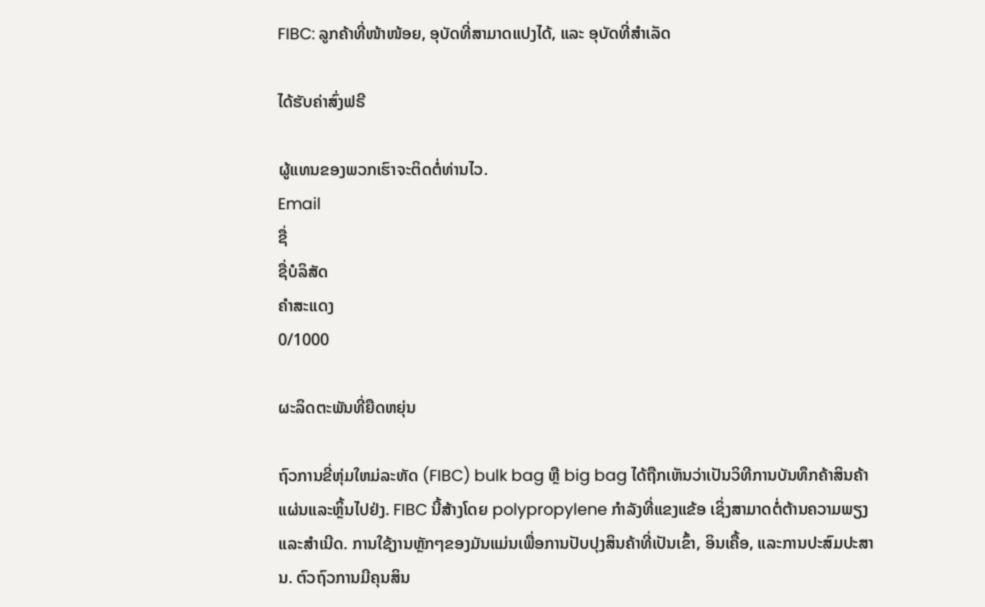FIBC: ລູກຄ້າທີ່ໜ້າໜ້ອຍ, ອຸບັດທີ່ສາມາດແປງໄດ້, ແລະ ອຸບັດທີ່ສຳເລັດ

ໄດ້ຮັບຄ່າສົ່ງຟຣີ

ຜູ້ແທນຂອງພວກເຮົາຈະຕິດຕໍ່ທ່ານໄວ.
Email
ຊື່
ຊື່ບໍລິສັດ
ຄຳສະແດງ
0/1000

ຜະລິດຕະພັນທີ່ຍືດຫຍຸ່ນ

ຖົວການຂີ່ຫຸ່ມໃຫມ່ລະຫັດ (FIBC) bulk bag ຫຼື big bag ໄດ້ຖືກເຫັນວ່າເປັນວິທີການບັນທຶກຄ້າສິນຄ້າແຜ່ນແລະຫຼິ້ນໄປຢ່ງ. FIBC ນີ້ສ້າງໂດຍ polypropylene ກຳລັງທີ່ແຂງແຂ້ອ ເຊິ່ງສາມາດຕໍ່ຕ້ານຄວາມພຽງແລະສຳເນີດ. ການໃຊ້ງານຫຼັກໆຂອງມັນແມ່ນເພື່ອການປັບປຸງສິນຄ້າທີ່ເປັນເຂົ້າ, ອິນເຄື້ອ, ແລະການປະສົມປະສານ. ຕົວຖົວການມີຄຸນສິນ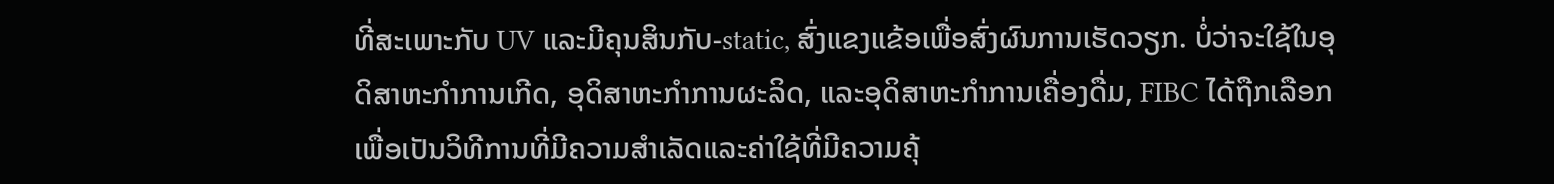ທີ່ສະເພາະກັບ UV ແລະມີຄຸນສິນກັບ-static, ສົ່ງແຂງແຂ້ອເພື່ອສົ່ງຜົນການເຮັດວຽກ. ບໍ່ວ່າຈະໃຊ້ໃນອຸດິສາຫະກຳການເກີດ, ອຸດິສາຫະກຳການຜະລິດ, ແລະອຸດິສາຫະກຳການເຄື່ອງດື່ມ, FIBC ໄດ້ຖືກເລືອກເພື່ອເປັນວິທີການທີ່ມີຄວາມສຳເລັດແລະຄ່າໃຊ້ທີ່ມີຄວາມຄຸ້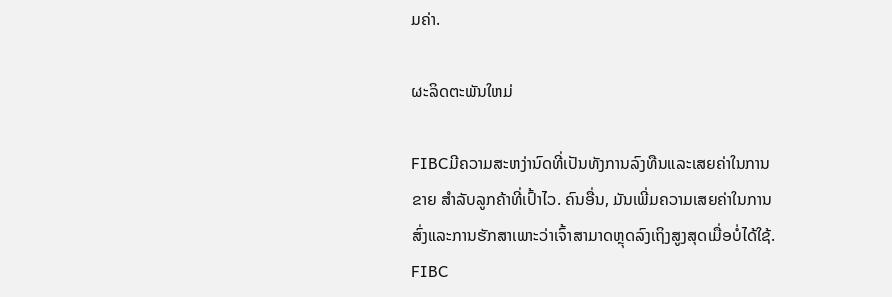ມຄ່າ.

ຜະລິດຕະພັນໃຫມ່

FIBCມີຄວາມສະຫງ່ານົດທີ່ເປັນທັງການລົງທືນແລະເສຍຄ່າໃນການຂາຍ ສຳລັບລູກຄ້າທີ່ເປົ້າໄວ. ຄົນອື່ນ, ມັນເພີ່ມຄວາມເສຍຄ່າໃນການສົ່ງແລະການຮັກສາເພາະວ່າເຈົ້າສາມາດຫຼຸດລົງເຖິງສູງສຸດເມື່ອບໍ່ໄດ້ໃຊ້. FIBC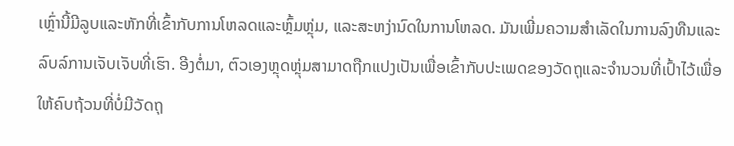ເຫຼົ່ານີ້ມີລູບແລະຫັກທີ່ເຂົ້າກັບການໂຫລດແລະຫຼົ້ມຫຼຸ່ມ, ແລະສະຫງ່ານົດໃນການໂຫລດ. ມັນເພີ່ມຄວາມສຳເລັດໃນການລົງທືນແລະລົບລ໌ການເຈັບເຈັບທີ່ເຮົາ. ອີງຕໍ່ມາ, ຕົວເອງຫຼຸດຫຼຸ່ມສາມາດຖືກແປງເປັນເພື່ອເຂົ້າກັບປະເພດຂອງວັດຖຸແລະຈຳນວນທີ່ເປົ້າໄວ້ເພື່ອໃຫ້ຄົບຖ້ວນທີ່ບໍ່ມີວັດຖຸ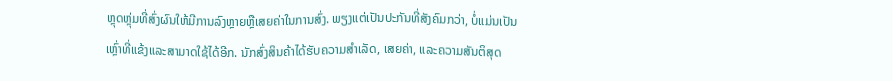ຫຼຸດຫຼຸ່ມທີ່ສົ່ງຜົນໃຫ້ມີການລົງຫຼາຍຫຼືເສຍຄ່າໃນການສົ່ງ. ພຽງແຕ່ເປັນປະກັນທີ່ສັງຄົມກວ່າ, ບໍ່ແມ່ນເປັນເຫຼົ່າທີ່ແຂ້ງແລະສາມາດໃຊ້ໄດ້ອີກ. ນັກສົ່ງສິນຄ້າໄດ້ຮັບຄວາມສຳເລັດ, ເສຍຄ່າ, ແລະຄວາມສັນຕິສຸດ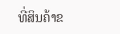ທີ່ສິນຄ້າຂ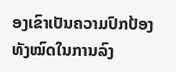ອງເຂົາເປັນຄວາມປົກປ້ອງທັງໝົດໃນການລົງ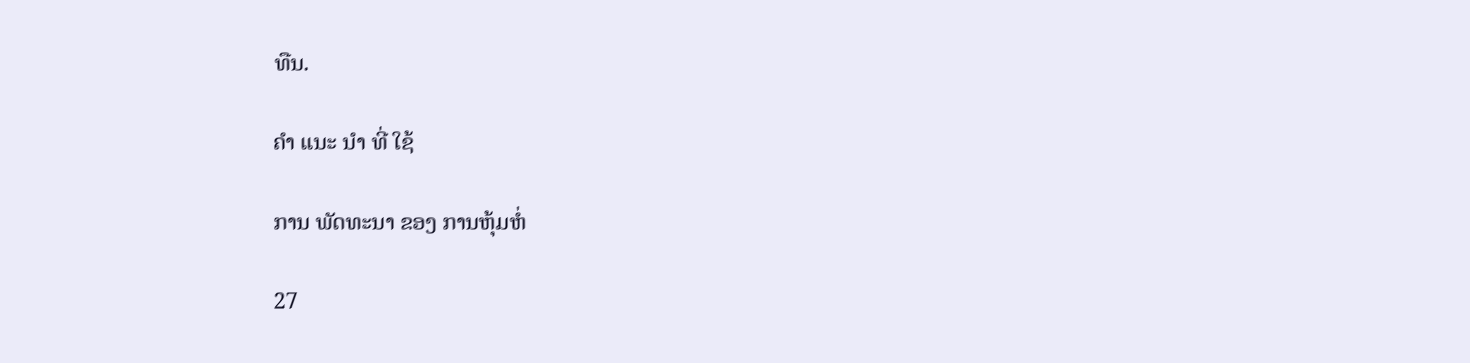ທືນ.

ຄໍາ ແນະ ນໍາ ທີ່ ໃຊ້

ການ ພັດທະນາ ຂອງ ການຫຸ້ມຫໍ່

27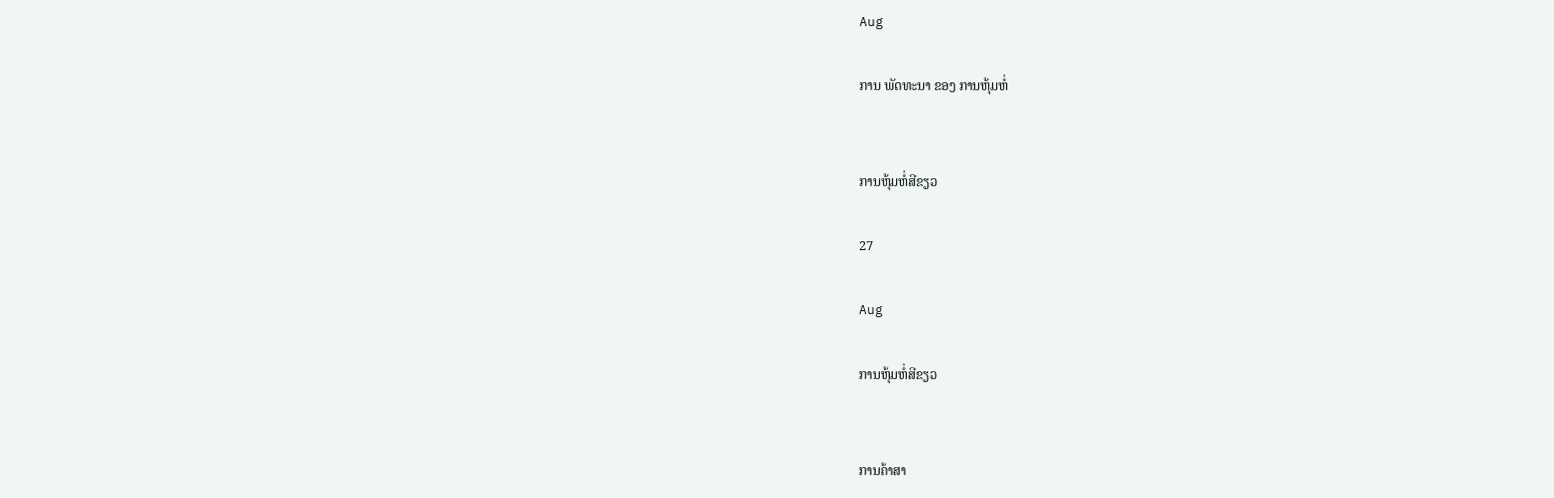Aug

ການ ພັດທະນາ ຂອງ ການຫຸ້ມຫໍ່


ການຫຸ້ມຫໍ່ສີຂຽວ

27

Aug

ການຫຸ້ມຫໍ່ສີຂຽວ


ການຄ້າສາ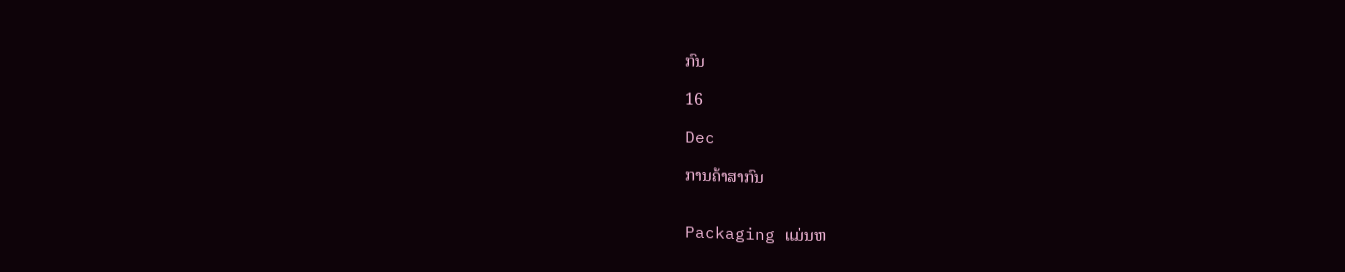ກົນ

16

Dec

ການຄ້າສາກົນ


Packaging ແມ່ນຫ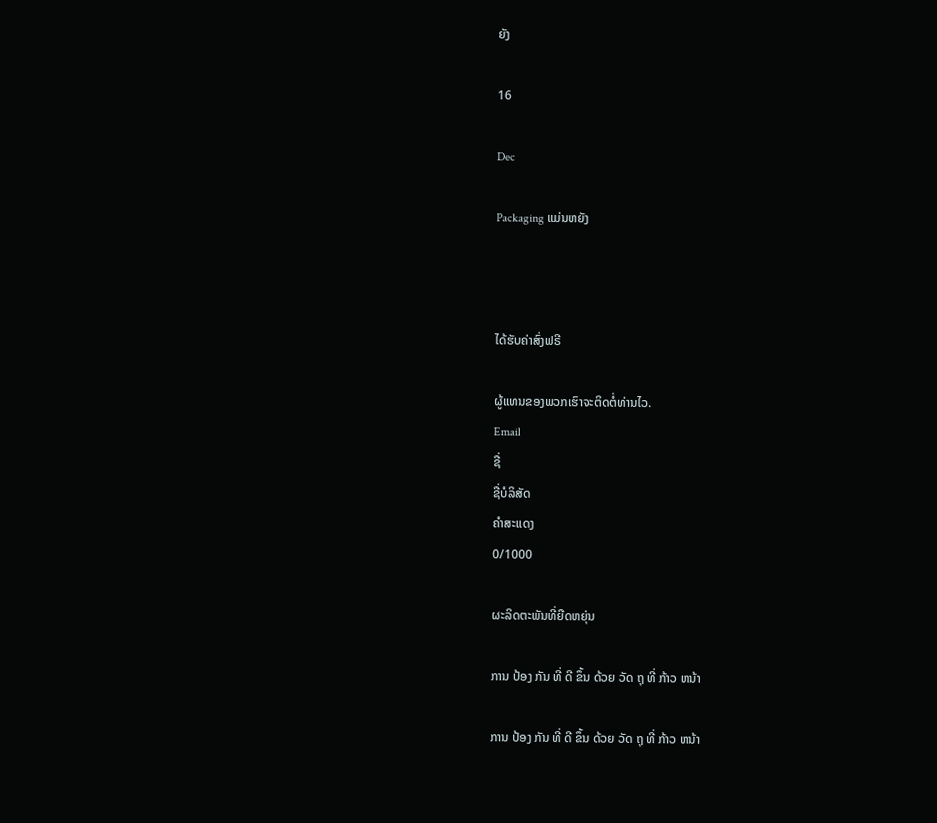ຍັງ

16

Dec

Packaging ແມ່ນຫຍັງ



ໄດ້ຮັບຄ່າສົ່ງຟຣີ

ຜູ້ແທນຂອງພວກເຮົາຈະຕິດຕໍ່ທ່ານໄວ.
Email
ຊື່
ຊື່ບໍລິສັດ
ຄຳສະແດງ
0/1000

ຜະລິດຕະພັນທີ່ຍືດຫຍຸ່ນ

ການ ປ້ອງ ກັນ ທີ່ ດີ ຂຶ້ນ ດ້ວຍ ວັດ ຖຸ ທີ່ ກ້າວ ຫນ້າ

ການ ປ້ອງ ກັນ ທີ່ ດີ ຂຶ້ນ ດ້ວຍ ວັດ ຖຸ ທີ່ ກ້າວ ຫນ້າ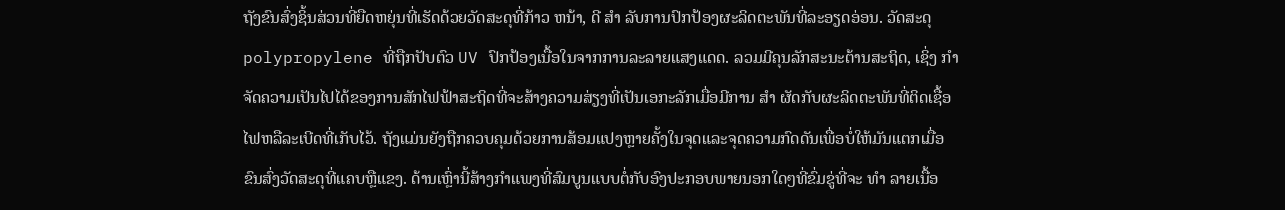ຖັງຂົນສົ່ງຊິ້ນສ່ວນທີ່ຍືດຫຍຸ່ນທີ່ເຮັດດ້ວຍວັດສະດຸທີ່ກ້າວ ຫນ້າ, ດີ ສໍາ ລັບການປົກປ້ອງຜະລິດຕະພັນທີ່ລະອຽດອ່ອນ. ວັດສະດຸ polypropylene ທີ່ຖືກປັບຕົວ UV ປົກປ້ອງເນື້ອໃນຈາກການລະລາຍແສງແດດ. ລວມມີຄຸນລັກສະນະຕ້ານສະຖິດ, ເຊິ່ງ ກໍາ ຈັດຄວາມເປັນໄປໄດ້ຂອງການສັກໄຟຟ້າສະຖິດທີ່ຈະສ້າງຄວາມສ່ຽງທີ່ເປັນເອກະລັກເມື່ອມີການ ສໍາ ຜັດກັບຜະລິດຕະພັນທີ່ຕິດເຊື້ອໄຟຫລືລະເບີດທີ່ເກັບໄວ້. ຖັງແມ່ນຍັງຖືກຄວບຄຸມດ້ວຍການສ້ອມແປງຫຼາຍຄັ້ງໃນຈຸດແລະຈຸດຄວາມກົດດັນເພື່ອບໍ່ໃຫ້ມັນແຕກເມື່ອຂົນສົ່ງວັດສະດຸທີ່ແຄບຫຼືແຂງ. ດ້ານເຫຼົ່ານີ້ສ້າງກໍາແພງທີ່ສົມບູນແບບຕໍ່ກັບອົງປະກອບພາຍນອກໃດໆທີ່ຂົ່ມຂູ່ທີ່ຈະ ທໍາ ລາຍເນື້ອ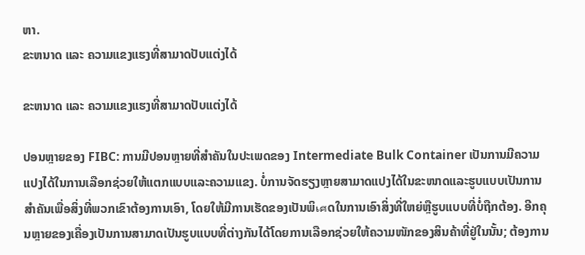ຫາ.
ຂະຫນາດ ແລະ ຄວາມແຂງແຮງທີ່ສາມາດປັບແຕ່ງໄດ້

ຂະຫນາດ ແລະ ຄວາມແຂງແຮງທີ່ສາມາດປັບແຕ່ງໄດ້

ປອນຫຼາຍຂອງ FIBC: ການມີປອນຫຼາຍທີ່ສຳຄັນໃນປະເພດຂອງ Intermediate Bulk Container ເປັນການມີຄວາມແປງໄດ້ໃນການເລືອກຊ່ວຍໃຫ້ແຕກແບບແລະຄວາມແຂງ. ບໍ່ການຈັດຮຽງຫຼາຍສາມາດແປງໄດ້ໃນຂະໜາດແລະຮູບແບບເປັນການສຳຄັນເພື່ອສິ່ງທີ່ພວກເຂົາຕ້ອງການເອົາ, ໂດຍໃຫ້ມີການເຮັດຂອງເປັນພິเศດໃນການເອົາສິ່ງທີ່ໃຫຍ່ຫຼືຮູບແບບທີ່ບໍ່ຖືກຕ້ອງ. ອີກຄຸນຫຼາຍຂອງເຄື່ອງເປັນການສາມາດເປັນຮູບແບບທີ່ຕ່າງກັນໄດ້ໂດຍການເລືອກຊ່ວຍໃຫ້ຄວາມໜັກຂອງສິນຄ້າທີ່ຢູ່ໃນນັ້ນ; ຕ້ອງການ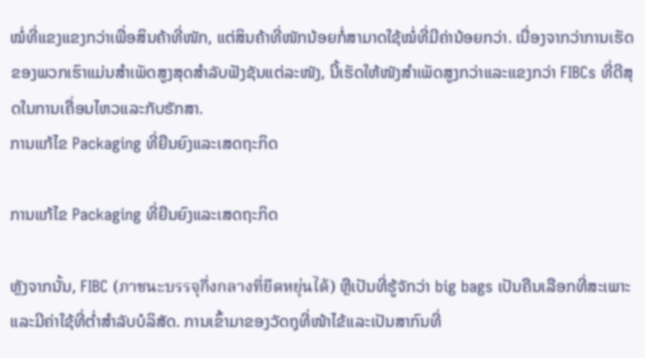ໝໍ່ທີ່ແຂງແຂງກວ່າເພື່ອສິນຄ້າທີ່ໜັກ, ແຕ່ສິນຄ້າທີ່ໜັກນ້ອຍກໍ່ສາມາດໃຊ້ໝໍ່ທີ່ມີຄ່ານ້ອຍກວ່າ. ເນື່ອງຈາກວ່າການເຮັດຂອງພວກເຮົາແມ່ນສຳເພັດສູງສຸດສໍາລັບຟັງຊັນແຕ່ລະໜັງ, ນີ້ເຮັດໃຫ້ໜັງສຳເພັດສູງກວ່າແລະແຂງກວ່າ FIBCs ທີ່ດີສຸດໃນການເຄື່ອນໄຫວແລະກັບຮັກສາ.
ການແກ້ໄຂ Packaging ທີ່ຍືນຍົງແລະເສດຖະກິດ

ການແກ້ໄຂ Packaging ທີ່ຍືນຍົງແລະເສດຖະກິດ

ຫຼັງຈາກນັ້ນ, FIBC (ภาชนะบรรจุกึ่งกลางที่ยืดหยุ่นได้) ຫຼືເປັນທີ່ຮູ້ຈັກວ່າ big bags ເປັນຄືນເລືອກທີ່ສະເພາະແລະມີຄ່າໃຊ້ທີ່ຕ່ຳສຳລັບບໍລິສັດ. ການເຂົ້າມາຂອງວັດຖຸທີ່ໜ້າໄຂ້ແລະເປັນສາກົນທີ່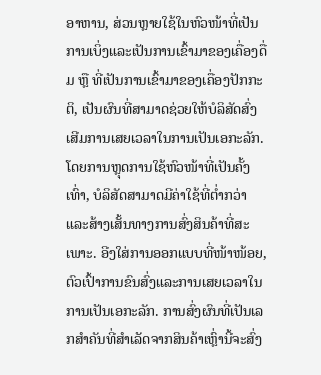ອາຫານ, ສ່ວນຫຼາຍໃຊ້ໃນຫົວໜ້າທີ່ເປັນການເບິ່ງແລະເປັນການເຂົ້າມາຂອງເຄື່ອງດື່ມ ຫຼື ທີ່ເປັນການເຂົ້າມາຂອງເຄື່ອງປັກກະຕິ, ເປັນຜົນທີ່ສາມາດຊ່ວຍໃຫ້ບໍລິສັດສົ່ງເສີມການເສຍເວລາໃນການເປັນເອກະລັກ. ໂດຍການຫຼຸດການໃຊ້ຫົວໜ້າທີ່ເປັນຄັ້ງເທົ່າ, ບໍລິສັດສາມາດມີຄ່າໃຊ້ທີ່ຕ່ຳກວ່າ ແລະສ້າງເສັ້ນທາງການສົ່ງສິນຄ້າທີ່ສະເພາະ. ອີງໃສ່ການອອກແບບທີ່ໜ້າໜ້ອຍ, ຕົວເປົ້າການຂົນສົ່ງແລະການເສຍເວລາໃນການເປັນເອກະລັກ. ການສົ່ງຜົນທີ່ເປັນເລກສຳຄັນທີ່ສຳເລັດຈາກສິນຄ້າເຫຼົ່ານີ້ຈະສົ່ງ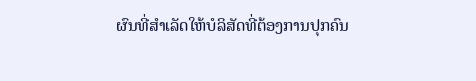ຜົນທີ່ສຳເລັດໃຫ້ບໍລິສັດທີ່ຕ້ອງການປຸກຄົນ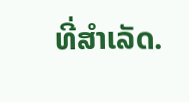ທີ່ສຳເລັດ.